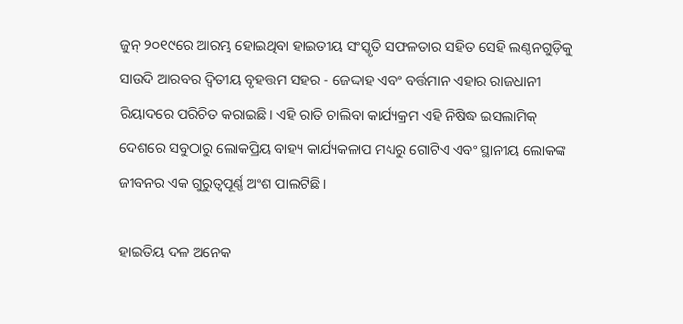ଜୁନ୍ ୨୦୧୯ରେ ଆରମ୍ଭ ହୋଇଥିବା ହାଇତୀୟ ସଂସ୍କୃତି ସଫଳତାର ସହିତ ସେହି ଲଣ୍ଠନଗୁଡ଼ିକୁ ସାଉଦି ଆରବର ଦ୍ୱିତୀୟ ବୃହତ୍ତମ ସହର - ଜେଦ୍ଦାହ ଏବଂ ବର୍ତ୍ତମାନ ଏହାର ରାଜଧାନୀ ରିୟାଦରେ ପରିଚିତ କରାଇଛି। ଏହି ରାତି ଚାଲିବା କାର୍ଯ୍ୟକ୍ରମ ଏହି ନିଷିଦ୍ଧ ଇସଲାମିକ୍ ଦେଶରେ ସବୁଠାରୁ ଲୋକପ୍ରିୟ ବାହ୍ୟ କାର୍ଯ୍ୟକଳାପ ମଧ୍ୟରୁ ଗୋଟିଏ ଏବଂ ସ୍ଥାନୀୟ ଲୋକଙ୍କ ଜୀବନର ଏକ ଗୁରୁତ୍ୱପୂର୍ଣ୍ଣ ଅଂଶ ପାଲଟିଛି।

ହାଇତିୟ ଦଳ ଅନେକ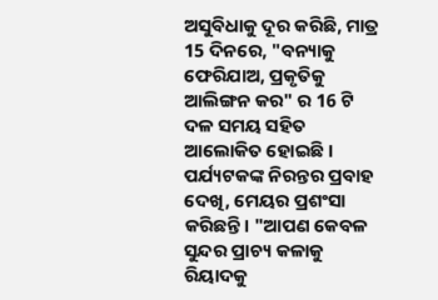ଅସୁବିଧାକୁ ଦୂର କରିଛି, ମାତ୍ର 15 ଦିନରେ, "ବନ୍ୟାକୁ ଫେରିଯାଅ, ପ୍ରକୃତିକୁ ଆଲିଙ୍ଗନ କର" ର 16 ଟି ଦଳ ସମୟ ସହିତ ଆଲୋକିତ ହୋଇଛି। ପର୍ଯ୍ୟଟକଙ୍କ ନିରନ୍ତର ପ୍ରବାହ ଦେଖି, ମେୟର ପ୍ରଶଂସା କରିଛନ୍ତି। "ଆପଣ କେବଳ ସୁନ୍ଦର ପ୍ରାଚ୍ୟ କଳାକୁ ରିୟାଦକୁ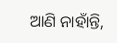ଆଣି ନାହାଁନ୍ତି,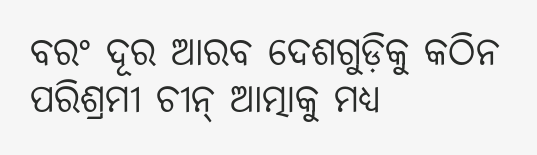ବରଂ ଦୂର ଆରବ ଦେଶଗୁଡ଼ିକୁ କଠିନ ପରିଶ୍ରମୀ ଚୀନ୍ ଆତ୍ମାକୁ ମଧ୍ୟ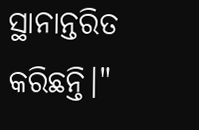ସ୍ଥାନାନ୍ତରିତ କରିଛନ୍ତି।"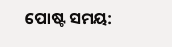ପୋଷ୍ଟ ସମୟ: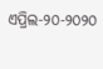ଏପ୍ରିଲ-୨୦-୨୦୨୦